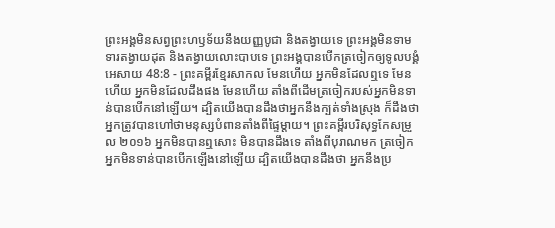ព្រះអង្គមិនសព្វព្រះហឫទ័យនឹងយញ្ញបូជា និងតង្វាយទេ ព្រះអង្គមិនទាមទារតង្វាយដុត និងតង្វាយលោះបាបទេ ព្រះអង្គបានបើកត្រចៀកឲ្យទូលបង្គំ
អេសាយ 48:8 - ព្រះគម្ពីរខ្មែរសាកល មែនហើយ អ្នកមិនដែលឮទេ មែនហើយ អ្នកមិនដែលដឹងផង មែនហើយ តាំងពីដើមត្រចៀករបស់អ្នកមិនទាន់បានបើកនៅឡើយ។ ដ្បិតយើងបានដឹងថាអ្នកនឹងក្បត់ទាំងស្រុង ក៏ដឹងថាអ្នកត្រូវបានហៅថាមនុស្សបំពានតាំងពីផ្ទៃម្ដាយ។ ព្រះគម្ពីរបរិសុទ្ធកែសម្រួល ២០១៦ អ្នកមិនបានឮសោះ មិនបានដឹងទេ តាំងពីបុរាណមក ត្រចៀកអ្នកមិនទាន់បានបើកឡើងនៅឡើយ ដ្បិតយើងបានដឹងថា អ្នកនឹងប្រ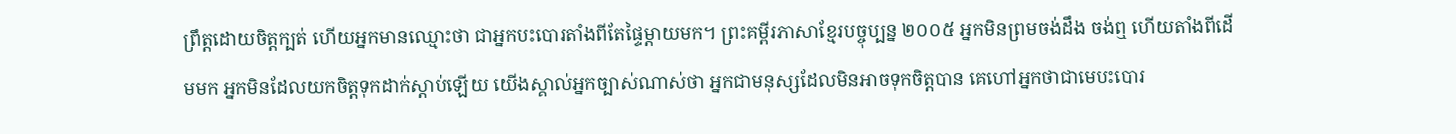ព្រឹត្តដោយចិត្តក្បត់ ហើយអ្នកមានឈ្មោះថា ជាអ្នកបះបោរតាំងពីតែផ្ទៃម្តាយមក។ ព្រះគម្ពីរភាសាខ្មែរបច្ចុប្បន្ន ២០០៥ អ្នកមិនព្រមចង់ដឹង ចង់ឮ ហើយតាំងពីដើមមក អ្នកមិនដែលយកចិត្តទុកដាក់ស្ដាប់ឡើយ យើងស្គាល់អ្នកច្បាស់ណាស់ថា អ្នកជាមនុស្សដែលមិនអាចទុកចិត្តបាន គេហៅអ្នកថាជាមេបះបោរ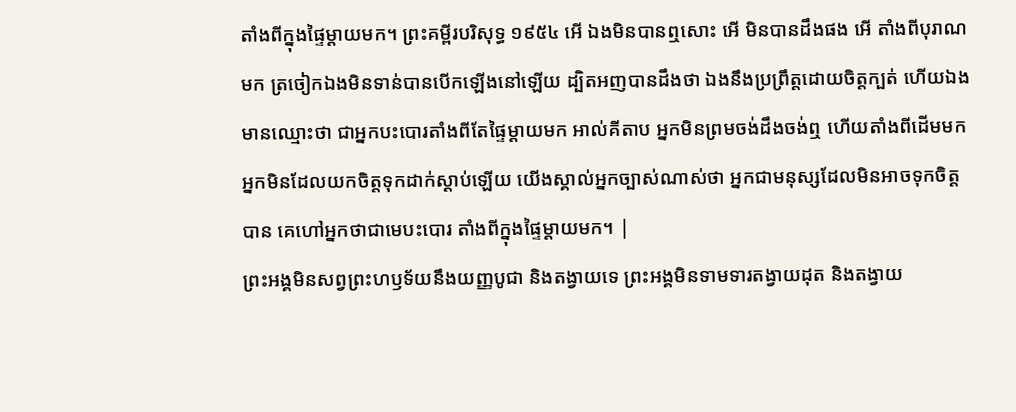តាំងពីក្នុងផ្ទៃម្ដាយមក។ ព្រះគម្ពីរបរិសុទ្ធ ១៩៥៤ អើ ឯងមិនបានឮសោះ អើ មិនបានដឹងផង អើ តាំងពីបុរាណមក ត្រចៀកឯងមិនទាន់បានបើកឡើងនៅឡើយ ដ្បិតអញបានដឹងថា ឯងនឹងប្រព្រឹត្តដោយចិត្តក្បត់ ហើយឯងមានឈ្មោះថា ជាអ្នកបះបោរតាំងពីតែផ្ទៃម្តាយមក អាល់គីតាប អ្នកមិនព្រមចង់ដឹងចង់ឮ ហើយតាំងពីដើមមក អ្នកមិនដែលយកចិត្តទុកដាក់ស្ដាប់ឡើយ យើងស្គាល់អ្នកច្បាស់ណាស់ថា អ្នកជាមនុស្សដែលមិនអាចទុកចិត្តបាន គេហៅអ្នកថាជាមេបះបោរ តាំងពីក្នុងផ្ទៃម្ដាយមក។ |
ព្រះអង្គមិនសព្វព្រះហឫទ័យនឹងយញ្ញបូជា និងតង្វាយទេ ព្រះអង្គមិនទាមទារតង្វាយដុត និងតង្វាយ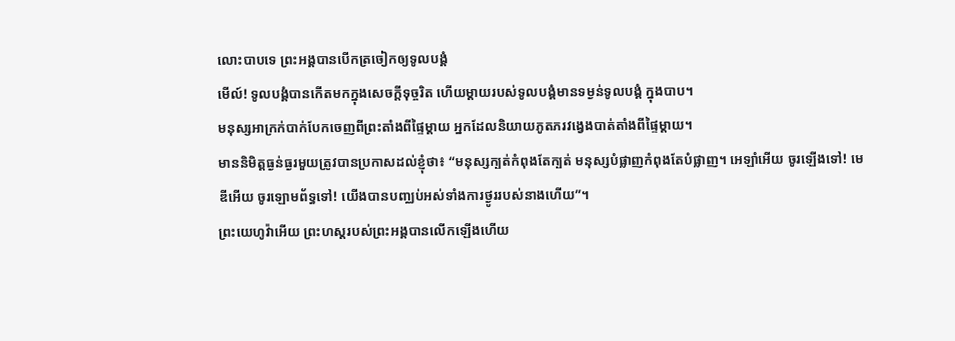លោះបាបទេ ព្រះអង្គបានបើកត្រចៀកឲ្យទូលបង្គំ
មើល៍! ទូលបង្គំបានកើតមកក្នុងសេចក្ដីទុច្ចរិត ហើយម្ដាយរបស់ទូលបង្គំមានទម្ងន់ទូលបង្គំ ក្នុងបាប។
មនុស្សអាក្រក់បាក់បែកចេញពីព្រះតាំងពីផ្ទៃម្ដាយ អ្នកដែលនិយាយភូតភរវង្វេងបាត់តាំងពីផ្ទៃម្ដាយ។
មាននិមិត្តធ្ងន់ធ្ងរមួយត្រូវបានប្រកាសដល់ខ្ញុំថា៖ “មនុស្សក្បត់កំពុងតែក្បត់ មនុស្សបំផ្លាញកំពុងតែបំផ្លាញ។ អេឡាំអើយ ចូរឡើងទៅ! មេឌីអើយ ចូរឡោមព័ទ្ធទៅ! យើងបានបញ្ឈប់អស់ទាំងការថ្ងូររបស់នាងហើយ”។
ព្រះយេហូវ៉ាអើយ ព្រះហស្តរបស់ព្រះអង្គបានលើកឡើងហើយ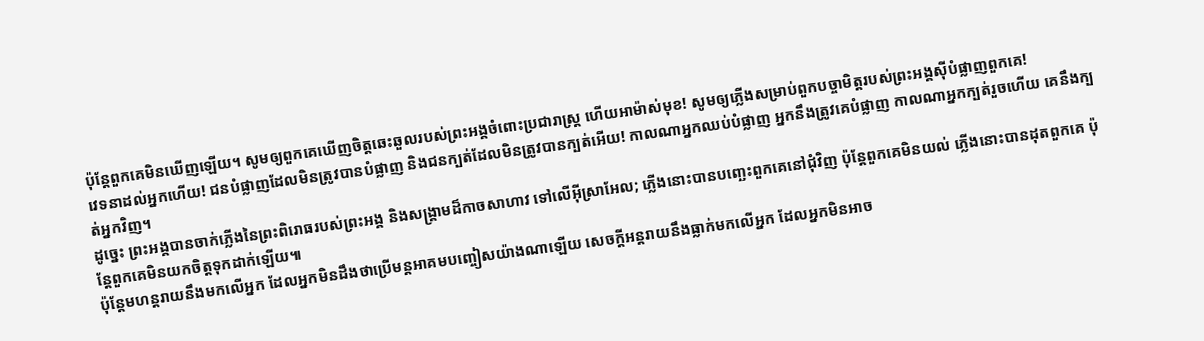ប៉ុន្តែពួកគេមិនឃើញឡើយ។ សូមឲ្យពួកគេឃើញចិត្តឆេះឆួលរបស់ព្រះអង្គចំពោះប្រជារាស្ត្រ ហើយអាម៉ាស់មុខ! សូមឲ្យភ្លើងសម្រាប់ពួកបច្ចាមិត្តរបស់ព្រះអង្គស៊ីបំផ្លាញពួកគេ!
វេទនាដល់អ្នកហើយ! ជនបំផ្លាញដែលមិនត្រូវបានបំផ្លាញ និងជនក្បត់ដែលមិនត្រូវបានក្បត់អើយ! កាលណាអ្នកឈប់បំផ្លាញ អ្នកនឹងត្រូវគេបំផ្លាញ កាលណាអ្នកក្បត់រួចហើយ គេនឹងក្បត់អ្នកវិញ។
ដូច្នេះ ព្រះអង្គបានចាក់ភ្លើងនៃព្រះពិរោធរបស់ព្រះអង្គ និងសង្គ្រាមដ៏កាចសាហាវ ទៅលើអ៊ីស្រាអែល; ភ្លើងនោះបានបញ្ឆេះពួកគេនៅជុំវិញ ប៉ុន្តែពួកគេមិនយល់ ភ្លើងនោះបានដុតពួកគេ ប៉ុន្តែពួកគេមិនយកចិត្តទុកដាក់ឡើយ៕
ប៉ុន្តែមហន្តរាយនឹងមកលើអ្នក ដែលអ្នកមិនដឹងថាប្រើមន្តអាគមបញ្ចៀសយ៉ាងណាឡើយ សេចក្ដីអន្តរាយនឹងធ្លាក់មកលើអ្នក ដែលអ្នកមិនអាច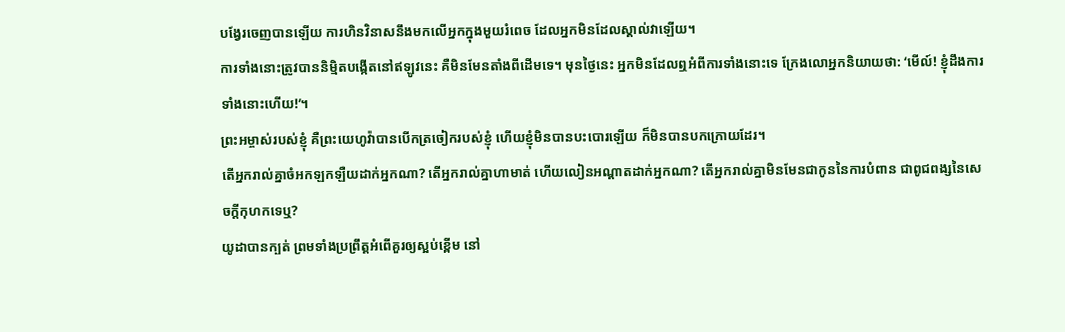បង្វែរចេញបានឡើយ ការហិនវិនាសនឹងមកលើអ្នកក្នុងមួយរំពេច ដែលអ្នកមិនដែលស្គាល់វាឡើយ។
ការទាំងនោះត្រូវបាននិម្មិតបង្កើតនៅឥឡូវនេះ គឺមិនមែនតាំងពីដើមទេ។ មុនថ្ងៃនេះ អ្នកមិនដែលឮអំពីការទាំងនោះទេ ក្រែងលោអ្នកនិយាយថា: ‘មើល៍! ខ្ញុំដឹងការទាំងនោះហើយ!’។
ព្រះអម្ចាស់របស់ខ្ញុំ គឺព្រះយេហូវ៉ាបានបើកត្រចៀករបស់ខ្ញុំ ហើយខ្ញុំមិនបានបះបោរឡើយ ក៏មិនបានបកក្រោយដែរ។
តើអ្នករាល់គ្នាចំអកឡកឡឺយដាក់អ្នកណា? តើអ្នករាល់គ្នាហាមាត់ ហើយលៀនអណ្ដាតដាក់អ្នកណា? តើអ្នករាល់គ្នាមិនមែនជាកូននៃការបំពាន ជាពូជពង្សនៃសេចក្ដីកុហកទេឬ?
យូដាបានក្បត់ ព្រមទាំងប្រព្រឹត្តអំពើគួរឲ្យស្អប់ខ្ពើម នៅ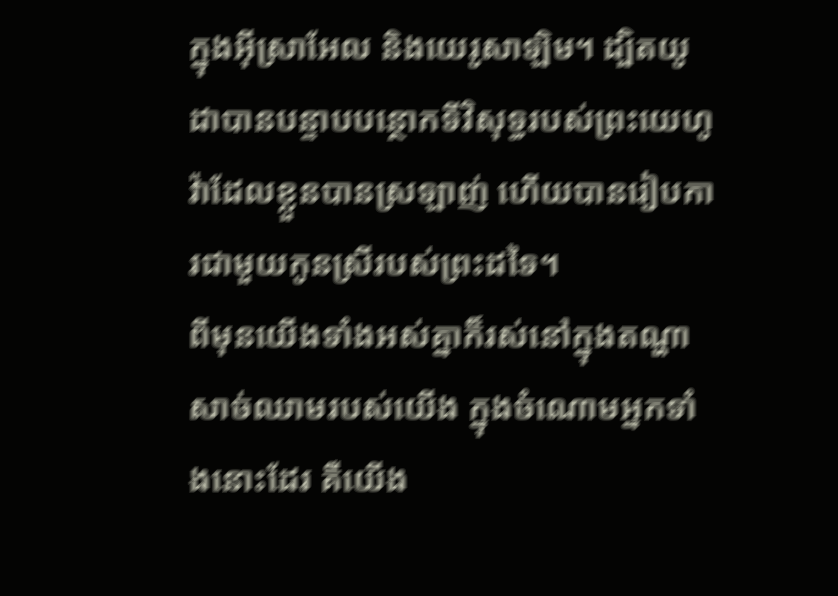ក្នុងអ៊ីស្រាអែល និងយេរូសាឡិម។ ដ្បិតយូដាបានបន្ទាបបន្ថោកទីវិសុទ្ធរបស់ព្រះយេហូវ៉ាដែលខ្លួនបានស្រឡាញ់ ហើយបានរៀបការជាមួយកូនស្រីរបស់ព្រះដទៃ។
ពីមុនយើងទាំងអស់គ្នាក៏រស់នៅក្នុងតណ្ហាសាច់ឈាមរបស់យើង ក្នុងចំណោមអ្នកទាំងនោះដែរ គឺយើង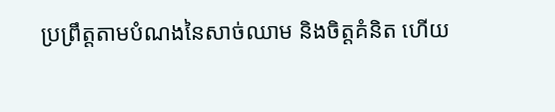ប្រព្រឹត្តតាមបំណងនៃសាច់ឈាម និងចិត្តគំនិត ហើយ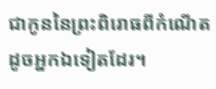ជាកូននៃព្រះពិរោធពីកំណើតដូចអ្នកឯទៀតដែរ។